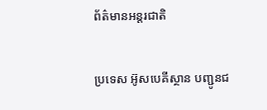ព័ត៌មានអន្តរជាតិ

ប្រទេស អ៊ូសបេគីស្ថាន បញ្ជូនជ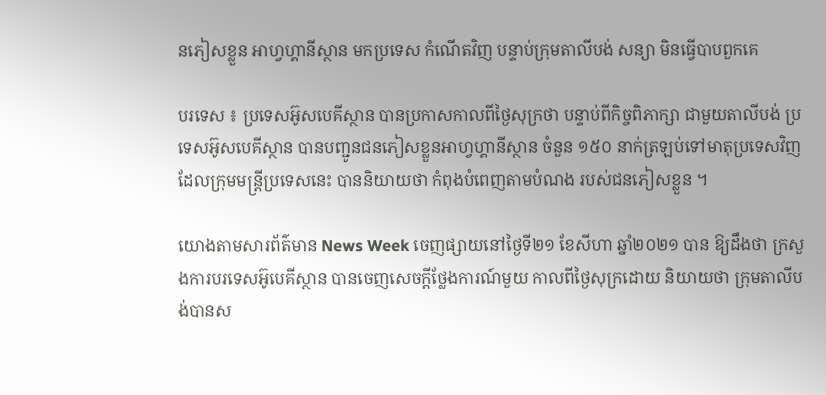នភៀសខ្លួន អាហ្វហ្គានីស្ថាន មកប្រទេស កំណើតវិញ បន្ទាប់ក្រុមតាលីបង់ សន្យា មិនធ្វើបាបពួកគេ

បរទេស ៖ ប្រទេសអ៊ូសបេគីស្ថាន បានប្រកាសកាលពីថ្ងៃសុក្រថា បន្ទាប់ពីកិច្ចពិភាក្សា ជាមួយតាលីបង់ ប្រទេសអ៊ូសបេគីស្ថាន បានបញ្ជូនជនភៀសខ្លួនអាហ្វហ្គានីស្ថាន ចំនួន ១៥០ នាក់ត្រឡប់ទៅមាតុប្រទេសវិញ ដែលក្រុមមន្រ្តីប្រទេសនេះ បាននិយាយថា កំពុងបំពេញតាមបំណង របស់ជនភៀសខ្លួន ។

យោងតាមសារព័ត៌មាន News Week ចេញផ្សាយនៅថ្ងៃទី២១ ខែសីហា ឆ្នាំ២០២១ បាន ឱ្យដឹងថា ក្រសួងការបរទេសអ៊ូបេគីស្ថាន បានចេញសេចក្តីថ្លែងការណ៍មួយ កាលពីថ្ងៃសុក្រដោយ និយាយថា ក្រុមតាលីបង់បានស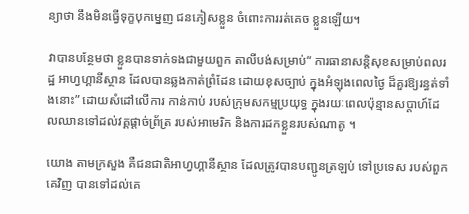ន្យាថា នឹងមិនធ្វើទុក្ខបុកម្នេញ ជនភៀសខ្លួន ចំពោះការរត់គេច ខ្លួនឡើយ។

វាបានបន្ថែមថា ខ្លួនបានទាក់ទងជាមួយពួក តាលីបង់សម្រាប់“ ការធានាសន្តិសុខសម្រាប់ពលរដ្ឋ អាហ្វហ្គានីស្ថាន ដែលបានឆ្លងកាត់ព្រំដែន ដោយខុសច្បាប់ ក្នុងអំឡុងពេលថ្ងៃ ដ៏គួរឱ្យរន្ធត់ទាំងនោះ” ដោយសំដៅលើការ កាន់កាប់ របស់ក្រុមសកម្មប្រយុទ្ធ ក្នុងរយៈពេលប៉ុន្មានសប្តាហ៍ដែលឈានទៅដល់វគ្គផ្តាច់ព្រ័ត្រ របស់អាមេរិក និងការដកខ្លួនរបស់ណាតូ ។

យោង តាមក្រសួង គឺជនជាតិអាហ្វហ្គានីស្ថាន ដែលត្រូវបានបញ្ជូនត្រឡប់ ទៅប្រទេស របស់ពួកគេវិញ បានទៅដល់គេ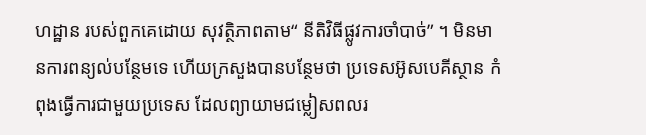ហដ្ឋាន របស់ពួកគេដោយ សុវត្ថិភាពតាម“ នីតិវិធីផ្លូវការចាំបាច់” ។ មិនមានការពន្យល់បន្ថែមទេ ហើយក្រសួងបានបន្ថែមថា ប្រទេសអ៊ូសបេគីស្ថាន កំពុងធ្វើការជាមួយប្រទេស ដែលព្យាយាមជម្លៀសពលរ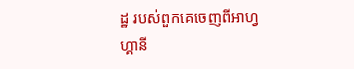ដ្ឋ របស់ពួកគេចេញពីអាហ្វហ្គានី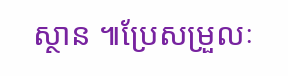ស្ថាន ៕ប្រែសម្រួលៈ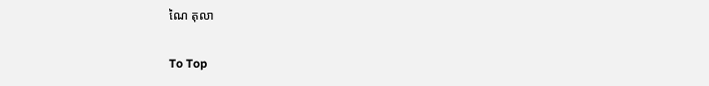ណៃ តុលា

To Top